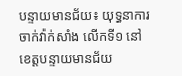បន្ទាយមានជ័យ៖ យុទ្ធនាការចាក់វ៉ាក់សាំង លើកទី១ នៅខេត្តបន្ទាយមានជ័យ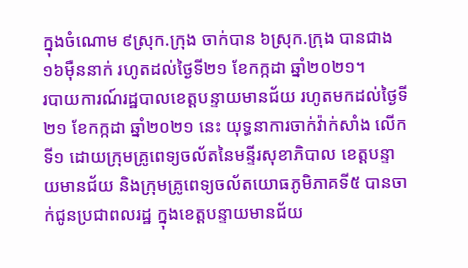ក្នុងចំណោម ៩ស្រុក.ក្រុង ចាក់បាន ៦ស្រុក.ក្រុង បានជាង ១៦ម៉ឺននាក់ រហូតដល់ថ្ងៃទី២១ ខែកក្កដា ឆ្នាំ២០២១។
របាយការណ៍រដ្ឋបាលខេត្តបន្ទាយមានជ័យ រហូតមកដល់ថ្ងៃទី២១ ខែកក្កដា ឆ្នាំ២០២១ នេះ យុទ្ធនាការចាក់វ៉ាក់សាំង លើកទី១ ដោយក្រុមគ្រូពេទ្យចល័តនៃមន្ទីរសុខាភិបាល ខេត្តបន្ទាយមានជ័យ និងក្រុមគ្រូពេទ្យចល័តយោធភូមិភាគទី៥ បានចាក់ជូនប្រជាពលរដ្ឋ ក្នុងខេត្តបន្ទាយមានជ័យ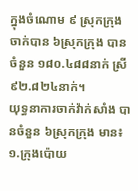ក្នុងចំណោម ៩ ស្រុកក្រុង ចាក់បាន ៦ស្រុកក្រុង បានចំនួន ១៨០.៤៨៨នាក់ ស្រី ៩២.៨២៤នាក់។
យុទ្ធនាការចាក់វ៉ាក់សាំង បានចំនួន ៦ស្រុកក្រុង មាន៖ ១.ក្រុងប៉ោយ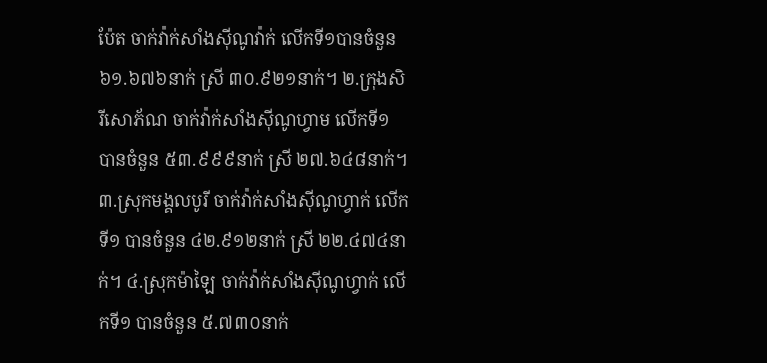ប៉ែត ចាក់វ៉ាក់សាំងស៊ីណូវ៉ាក់ លើកទី១បានចំនួន ៦១.៦៧៦នាក់ ស្រី ៣០.៩២១នាក់។ ២.ក្រុងសិរីសោភ័ណ ចាក់វ៉ាក់សាំងស៊ីណូហ្វាម លើកទី១ បានចំនួន ៥៣.៩៩៩នាក់ ស្រី ២៧.៦៤៨នាក់។ ៣.ស្រុកមង្គលបូរី ចាក់វ៉ាក់សាំងស៊ីណូហ្វាក់ លើកទី១ បានចំនួន ៤២.៩១២នាក់ ស្រី ២២.៤៧៤នាក់។ ៤.ស្រុកម៉ាឡៃ ចាក់វ៉ាក់សាំងស៊ីណូហ្វាក់ លើកទី១ បានចំនួន ៥.៧៣០នាក់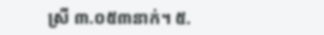ស្រី ៣.០៥៣នាក់។ ៥.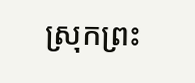ស្រុកព្រះ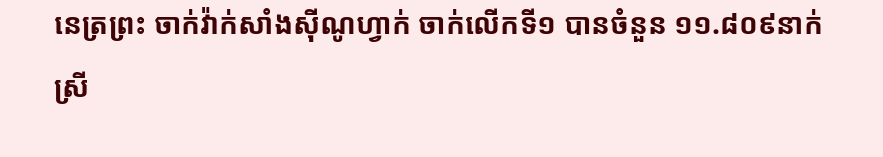នេត្រព្រះ ចាក់វ៉ាក់សាំងស៊ីណូហ្វាក់ ចាក់លើកទី១ បានចំនួន ១១.៨០៩នាក់ ស្រី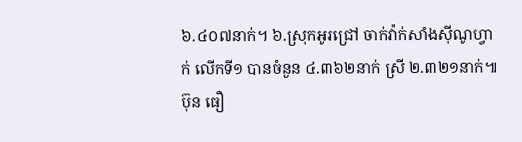៦.៤០៧នាក់។ ៦.ស្រុកអូរជ្រៅ ចាក់វ៉ាក់សាំងស៊ីណូហ្វាក់ លើកទី១ បានចំនួន ៤.៣៦២នាក់ ស្រី ២.៣២១នាក់៕ ប៊ុន ធឿ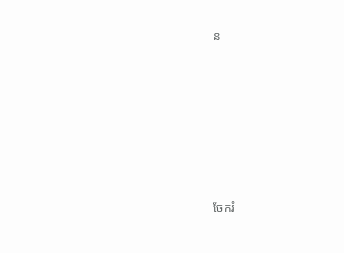ន







ចែករំ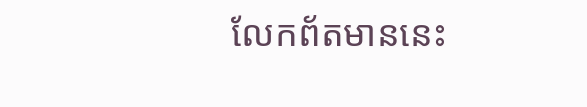លែកព័តមាននេះ